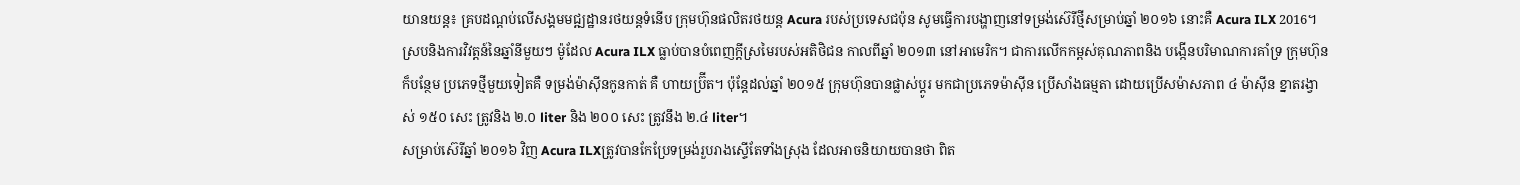យានយន្ដ៖ គ្របដណ្ដប់លើសង្គមមជ្ឍដ្ឋានរថយន្ដទំនើប ក្រុមហ៊ុនផលិតរថយន្ដ Acura របស់ប្រទេសជប៉ុន សូមធ្វើការបង្ហាញនៅទម្រង់ស៊េរីថ្មីសម្រាប់ឆ្នាំ ២០១៦ នោះគឺ Acura ILX 2016។
ស្របនិងការវិវត្ដន៍នៃឆ្នាំនីមួយៗ ម៉ូដែល Acura ILX ធ្លាប់បានបំពេញក្ដីស្រមៃរបស់អតិថិជន កាលពីឆ្នាំ ២០១៣ នៅអាមេរិក។ ជាការលើកកម្ពស់គុណភាពនិង បង្កើនបរិមាណការគាំទ្រ ក្រុមហ៊ុនក៏បន្ថែម ប្រភេទថ្មីមួយទៀតគឺ ទម្រង់ម៉ាស៊ីនកូនកាត់ គឺ ហាយប្រ៊ីត។ ប៉ុន្ដែដល់ឆ្នាំ ២០១៥ ក្រុមហ៊ុនបានផ្លាស់ប្ដូរ មកជាប្រភេទម៉ាស៊ីន ប្រើសាំងធម្មតា ដោយប្រើសម៉ាសភាព ៤ ម៉ាស៊ីន ខ្នាតរង្វាស់ ១៥០ សេះ ត្រូវនិង ២.០ liter និង ២០០ សេះ ត្រូវនឹង ២.៤ liter។
សម្រាប់ស៊េរីឆ្នាំ ២០១៦ វិញ Acura ILXត្រូវបានកែប្រែទម្រង់រួបរាងស្ទើតែទាំងស្រុង ដែលអាចនិយាយបានថា ពិត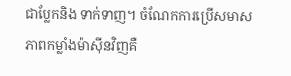ជាប្លែកនិង ទាក់ទាញ។ ចំណែកការប្រើសមាសភាពកម្លាំងម៉ាស៊ីនវិញគឺ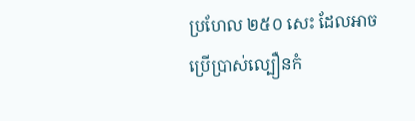ប្រហែល ២៥០ សេះ ដែលអាចប្រើប្រាស់ល្បឿនកំ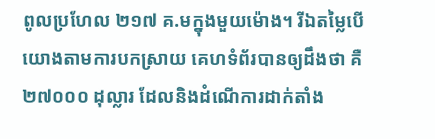ពូលប្រហែល ២១៧ គ.មក្នុងមួយម៉ោង។ រីឯតម្លៃបើយោងតាមការបកស្រាយ គេហទំព័របានឲ្យដឹងថា គឺ ២៧០០០ ដុល្លារ ដែលនិងដំណើការដាក់តាំង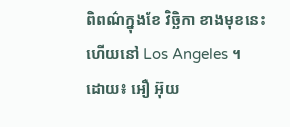ពិពណ៌ក្នុងខែ វិច្ឆិកា ខាងមុខនេះហើយនៅ Los Angeles ។
ដោយ៖ អឿ អ៊ុយ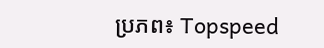ប្រភព៖ Topspeed